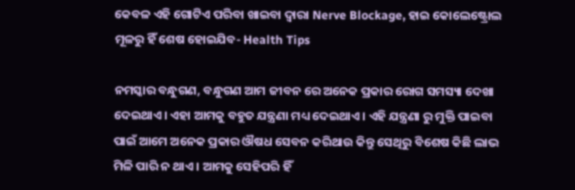କେବଳ ଏହି ଗୋଟିଏ ପରିବା ଖାଇବା ଦ୍ଵାରା Nerve Blockage, ହାଇ କୋଲେଷ୍ଟ୍ରୋଲ ମୂଳରୁ ହିଁ ଶେଷ ହୋଇଯିବ- Health Tips

ନମସ୍କାର ବନ୍ଧୁଗଣ, ବନ୍ଧୁଗଣ ଆମ ଜୀବନ ରେ ଅନେକ ପ୍ରକାର ରୋଗ ସମସ୍ୟା ଦେଖା ଦେଇଥାଏ । ଏହା ଆମକୁ ବହୁତ ଯନ୍ତ୍ରଣା ମଧ୍ୟ ଦେଇଥାଏ । ଏହି ଯନ୍ତ୍ରଣା ରୁ ମୁକ୍ତି ପାଇବା ପାଇଁ ଆମେ ଅନେକ ପ୍ରକାର ଔଷଧ ସେବନ କରିଥାଉ କିନ୍ତୁ ସେଥିରୁ ବିଶେଷ କିଛି ଲାଭ ମିଳି ପାରି ନ ଥାଏ । ଆମକୁ ସେହିପରି ହିଁ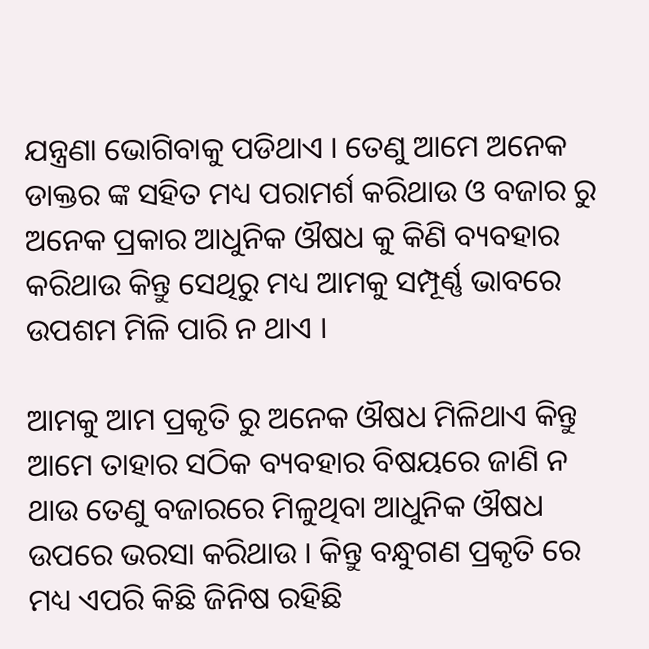ଯନ୍ତ୍ରଣା ଭୋଗିବାକୁ ପଡିଥାଏ । ତେଣୁ ଆମେ ଅନେକ ଡାକ୍ତର ଙ୍କ ସହିତ ମଧ୍ୟ ପରାମର୍ଶ କରିଥାଉ ଓ ବଜାର ରୁ ଅନେକ ପ୍ରକାର ଆଧୁନିକ ଔଷଧ କୁ କିଣି ବ୍ୟବହାର କରିଥାଉ କିନ୍ତୁ ସେଥିରୁ ମଧ୍ୟ ଆମକୁ ସମ୍ପୂର୍ଣ୍ଣ ଭାବରେ ଉପଶମ ମିଳି ପାରି ନ ଥାଏ ।

ଆମକୁ ଆମ ପ୍ରକୃତି ରୁ ଅନେକ ଔଷଧ ମିଳିଥାଏ କିନ୍ତୁ ଆମେ ତାହାର ସଠିକ ବ୍ୟବହାର ବିଷୟରେ ଜାଣି ନ ଥାଉ ତେଣୁ ବଜାରରେ ମିଳୁଥିବା ଆଧୁନିକ ଔଷଧ ଉପରେ ଭରସା କରିଥାଉ । କିନ୍ତୁ ବନ୍ଧୁଗଣ ପ୍ରକୃତି ରେ ମଧ୍ୟ ଏପରି କିଛି ଜିନିଷ ରହିଛି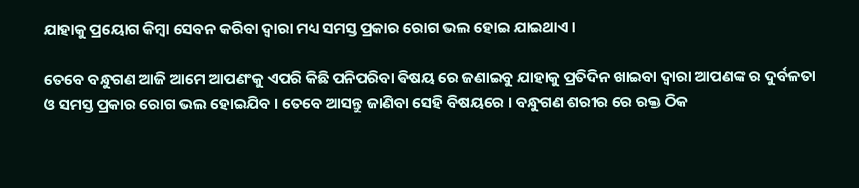ଯାହାକୁ ପ୍ରୟୋଗ କିମ୍ବା ସେବନ କରିବା ଦ୍ୱାରା ମଧ୍ୟ ସମସ୍ତ ପ୍ରକାର ରୋଗ ଭଲ ହୋଇ ଯାଇଥାଏ ।

ତେବେ ବନ୍ଧୁଗଣ ଆଜି ଆମେ ଆପଣଂକୁ ଏପରି କିଛି ପନିପରିବା ଵିଷୟ ରେ ଜଣାଇବୁ ଯାହାକୁ ପ୍ରତିଦିନ ଖାଇବା ଦ୍ୱାରା ଆପଣଙ୍କ ର ଦୁର୍ବଳତା ଓ ସମସ୍ତ ପ୍ରକାର ରୋଗ ଭଲ ହୋଇଯିବ । ତେବେ ଆସନ୍ତୁ ଜାଣିବା ସେହି ବିଷୟରେ । ବନ୍ଧୁଗଣ ଶରୀର ରେ ରକ୍ତ ଠିକ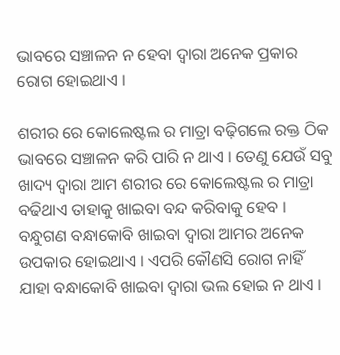ଭାବରେ ସଞ୍ଚାଳନ ନ ହେବା ଦ୍ବାରା ଅନେକ ପ୍ରକାର ରୋଗ ହୋଇଥାଏ ।

ଶରୀର ରେ କୋଲେଷ୍ଟଲ ର ମାତ୍ରା ବଢ଼ିଗଲେ ରକ୍ତ ଠିକ ଭାବରେ ସଞ୍ଚାଳନ କରି ପାରି ନ ଥାଏ । ତେଣୁ ଯେଉଁ ସବୁ ଖାଦ୍ୟ ଦ୍ବାରା ଆମ ଶରୀର ରେ କୋଲେଷ୍ଟଲ ର ମାତ୍ରା ବଢିଥାଏ ତାହାକୁ ଖାଇବା ବନ୍ଦ କରିବାକୁ ହେବ । ବନ୍ଧୁଗଣ ବନ୍ଧାକୋବି ଖାଇବା ଦ୍ଵାରା ଆମର ଅନେକ ଉପକାର ହୋଇଥାଏ । ଏପରି କୌଣସି ରୋଗ ନାହିଁ ଯାହା ବନ୍ଧାକୋବି ଖାଇବା ଦ୍ଵାରା ଭଲ ହୋଇ ନ ଥାଏ ।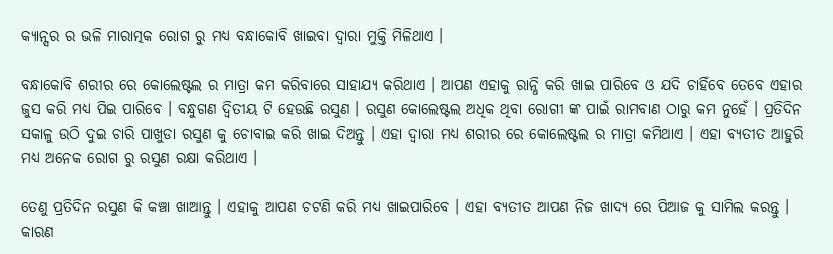କ୍ୟାନ୍ସର ର ଭଳି ମାରାତ୍ମକ ରୋଗ ରୁ ମଧ୍ୟ ବନ୍ଧାକୋବି ଖାଇବା ଦ୍ଵାରା ମୁକ୍ତି ମିଳିଥାଏ ।

ବନ୍ଧାକୋବି ଶରୀର ରେ କୋଲେଷ୍ଟଲ ର ମାତ୍ରା କମ କରିବାରେ ସାହାଯ୍ୟ କରିଥାଏ । ଆପଣ ଏହାକୁ ରାନ୍ଧି କରି ଖାଇ ପାରିବେ ଓ ଯଦି ଚାହିଁବେ ତେବେ ଏହାର ଜୁସ କରି ମଧ୍ୟ ପିଇ ପାରିବେ । ବନ୍ଧୁଗଣ ଦ୍ଵିତୀୟ ଟି ହେଉଛି ରସୁଣ । ରସୁଣ କୋଲେଷ୍ଟଲ ଅଧିକ ଥିବା ରୋଗୀ ଙ୍କ ପାଇଁ ରାମବାଣ ଠାରୁ କମ ନୁହେଁ । ପ୍ରତିଦିନ ସକାଳୁ ଉଠି ଦୁଇ ଚାରି ପାଖୁଡା ରସୁଣ କୁ ଚୋବାଇ କରି ଖାଇ ଦିଅନ୍ତୁ । ଏହା ଦ୍ଵାରା ମଧ୍ୟ ଶରୀର ରେ କୋଲେଷ୍ଟଲ ର ମାତ୍ରା କମିଥାଏ । ଏହା ବ୍ୟତୀତ ଆହୁରି ମଧ୍ୟ ଅନେକ ରୋଗ ରୁ ରସୁଣ ରକ୍ଷା କରିଥାଏ ।

ତେଣୁ ପ୍ରତିଦିନ ରସୁଣ କି କଞ୍ଚା ଖାଆନ୍ତୁ । ଏହାକୁ ଆପଣ ଚଟଣି କରି ମଧ୍ୟ ଖାଇପାରିବେ । ଏହା ବ୍ୟତୀତ ଆପଣ ନିଜ ଖାଦ୍ୟ ରେ ପିଆଜ କୁ ସାମିଲ କରନ୍ତୁ । କାରଣ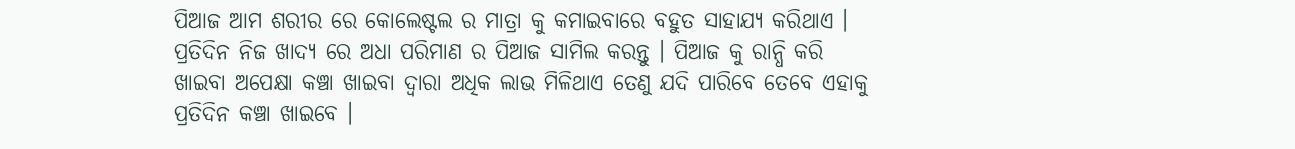ପିଆଜ ଆମ ଶରୀର ରେ କୋଲେଷ୍ଟଲ ର ମାତ୍ରା କୁ କମାଇବାରେ ବହୁତ ସାହାଯ୍ୟ କରିଥାଏ । ପ୍ରତିଦିନ ନିଜ ଖାଦ୍ୟ ରେ ଅଧା ପରିମାଣ ର ପିଆଜ ସାମିଲ କରନ୍ତୁ । ପିଆଜ କୁ ରାନ୍ଧି କରି ଖାଇବା ଅପେକ୍ଷା କଞ୍ଚା ଖାଇବା ଦ୍ୱାରା ଅଧିକ ଲାଭ ମିଳିଥାଏ ତେଣୁ ଯଦି ପାରିବେ ତେବେ ଏହାକୁ ପ୍ରତିଦିନ କଞ୍ଚା ଖାଇବେ ।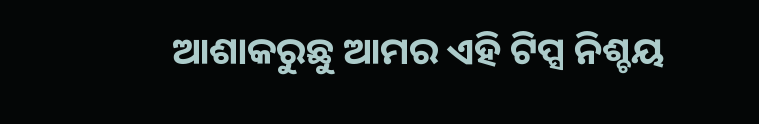ଆଶାକରୁଛୁ ଆମର ଏହି ଟିପ୍ସ ନିଶ୍ଚୟ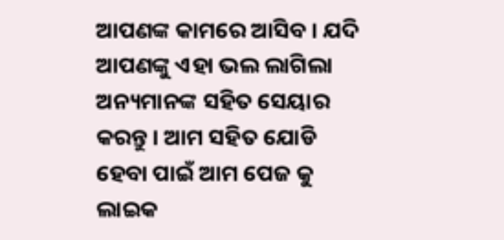ଆପଣଙ୍କ କାମରେ ଆସିବ । ଯଦି ଆପଣଙ୍କୁ ଏହା ଭଲ ଲାଗିଲା ଅନ୍ୟମାନଙ୍କ ସହିତ ସେୟାର କରନ୍ତୁ । ଆମ ସହିତ ଯୋଡି ହେବା ପାଇଁ ଆମ ପେଜ କୁ ଲାଇକ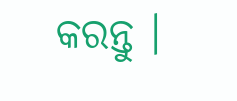କରନ୍ତୁ ।